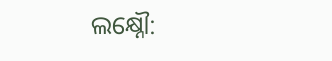ଲକ୍ଷ୍ନୌ: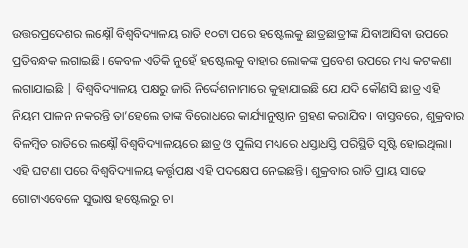ଉତ୍ତରପ୍ରଦେଶର ଲକ୍ଷ୍ନୌ ବିଶ୍ୱବିଦ୍ୟାଳୟ ରାତି ୧୦ଟା ପରେ ହଷ୍ଟେଲକୁ ଛାତ୍ରଛାତ୍ରୀଙ୍କ ଯିବାଆସିବା ଉପରେ ପ୍ରତିବନ୍ଧକ ଲଗାଇଛି। କେବଳ ଏତିକି ନୁହେଁ ହଷ୍ଟେଲକୁ ବାହାର ଲୋକଙ୍କ ପ୍ରବେଶ ଉପରେ ମଧ୍ୟ କଟକଣା ଲଗାଯାଇଛି | ବିଶ୍ୱବିଦ୍ୟାଳୟ ପକ୍ଷରୁ ଜାରି ନିର୍ଦ୍ଦେଶନାମାରେ କୁହାଯାଇଛି ଯେ ଯଦି କୌଣସି ଛାତ୍ର ଏହି ନିୟମ ପାଳନ ନକରନ୍ତି ତା’ହେଲେ ତାଙ୍କ ବିରୋଧରେ କାର୍ଯ୍ୟାନୁଷ୍ଠାନ ଗ୍ରହଣ କରାଯିବ। ବାସ୍ତବରେ, ଶୁକ୍ରବାର ବିଳମ୍ବିତ ରାତିରେ ଲକ୍ଷ୍ନୌ ବିଶ୍ୱବିଦ୍ୟାଳୟରେ ଛାତ୍ର ଓ ପୁଲିସ ମଧ୍ୟରେ ଧସ୍ତାଧସ୍ତି ପରିସ୍ଥିତି ସୃଷ୍ଟି ହୋଇଥିଲା। ଏହି ଘଟଣା ପରେ ବିଶ୍ୱବିଦ୍ୟାଳୟ କର୍ତ୍ତୃପକ୍ଷ ଏହି ପଦକ୍ଷେପ ନେଇଛନ୍ତି। ଶୁକ୍ରବାର ରାତି ପ୍ରାୟ ସାଢେ ଗୋଟାଏବେଳେ ସୁଭାଷ ହଷ୍ଟେଲରୁ ଚା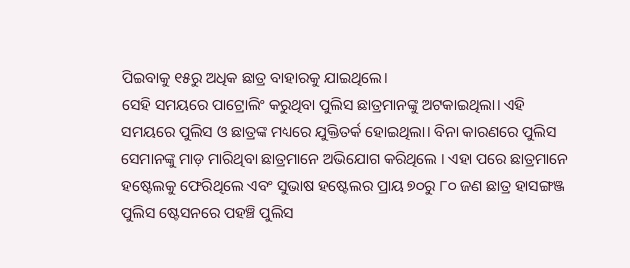ପିଇବାକୁ ୧୫ରୁ ଅଧିକ ଛାତ୍ର ବାହାରକୁ ଯାଇଥିଲେ।
ସେହି ସମୟରେ ପାଟ୍ରୋଲିଂ କରୁଥିବା ପୁଲିସ ଛାତ୍ରମାନଙ୍କୁ ଅଟକାଇଥିଲା। ଏହି ସମୟରେ ପୁଲିସ ଓ ଛାତ୍ରଙ୍କ ମଧ୍ୟରେ ଯୁକ୍ତିତର୍କ ହୋଇଥିଲା। ବିନା କାରଣରେ ପୁଲିସ ସେମାନଙ୍କୁ ମାଡ଼ ମାରିଥିବା ଛାତ୍ରମାନେ ଅଭିଯୋଗ କରିଥିଲେ । ଏହା ପରେ ଛାତ୍ରମାନେ ହଷ୍ଟେଲକୁ ଫେରିଥିଲେ ଏବଂ ସୁଭାଷ ହଷ୍ଟେଲର ପ୍ରାୟ ୭୦ରୁ ୮୦ ଜଣ ଛାତ୍ର ହାସଙ୍ଗଞ୍ଜ ପୁଲିସ ଷ୍ଟେସନରେ ପହଞ୍ଚି ପୁଲିସ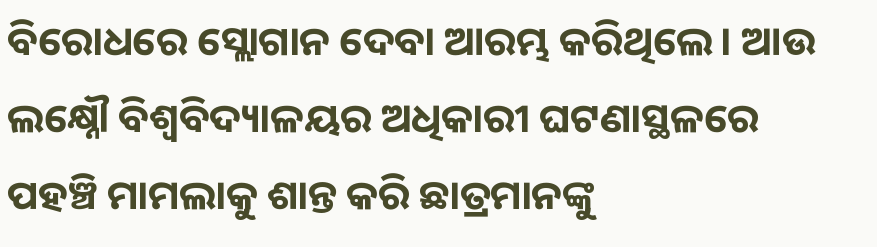ବିରୋଧରେ ସ୍ଲୋଗାନ ଦେବା ଆରମ୍ଭ କରିଥିଲେ। ଆଉ ଲକ୍ଷ୍ନୌ ବିଶ୍ୱବିଦ୍ୟାଳୟର ଅଧିକାରୀ ଘଟଣାସ୍ଥଳରେ ପହଞ୍ଚି ମାମଲାକୁ ଶାନ୍ତ କରି ଛାତ୍ରମାନଙ୍କୁ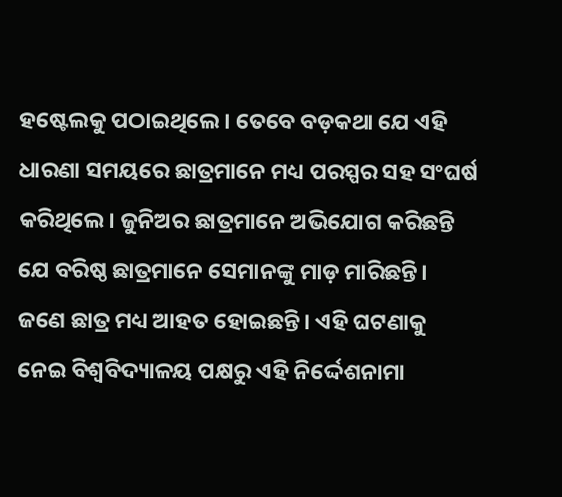ହଷ୍ଟେଲକୁ ପଠାଇଥିଲେ। ତେବେ ବଡ଼କଥା ଯେ ଏହି ଧାରଣା ସମୟରେ ଛାତ୍ରମାନେ ମଧ୍ୟ ପରସ୍ପର ସହ ସଂଘର୍ଷ କରିଥିଲେ। ଜୁନିଅର ଛାତ୍ରମାନେ ଅଭିଯୋଗ କରିଛନ୍ତି ଯେ ବରିଷ୍ଠ ଛାତ୍ରମାନେ ସେମାନଙ୍କୁ ମାଡ଼ ମାରିଛନ୍ତି। ଜଣେ ଛାତ୍ର ମଧ୍ୟ ଆହତ ହୋଇଛନ୍ତି। ଏହି ଘଟଣାକୁ ନେଇ ବିଶ୍ୱବିଦ୍ୟାଳୟ ପକ୍ଷରୁ ଏହି ନିର୍ଦ୍ଦେଶନାମା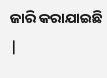ଜାରି କରାଯାଇଛି |